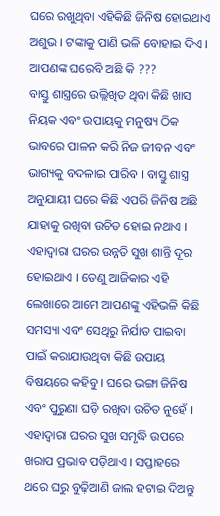ଘରେ ରଖୁଥିବା ଏହିକିଛି ଜିନିଷ ହୋଇଥାଏ ଅଶୁଭ । ଟଙ୍କାକୁ ପାଣି ଭଳି ବୋହାଇ ଦିଏ । ଆପଣଙ୍କ ଘରେବି ଅଛି କି ???
ବାସ୍ତୁ ଶାସ୍ତ୍ରରେ ଉଲ୍ଲିଖିତ ଥିବା କିଛି ଖାସ ନିୟକ ଏବଂ ଉପାୟକୁ ମନୁଷ୍ୟ ଠିକ ଭାବରେ ପାଳନ କରି ନିଜ ଜୀବନ ଏବଂ ଭାଗ୍ୟକୁ ବଦଳାଇ ପାରିବ । ବାସ୍ତୁ ଶାସ୍ତ୍ର ଅନୁଯାୟୀ ଘରେ କିଛି ଏପରି ଜିନିଷ ଅଛି ଯାହାକୁ ରଖିବା ଉଚିତ ହୋଇ ନଥାଏ । ଏହାଦ୍ବାରା ଘରର ଉନ୍ନତି ସୁଖ ଶାନ୍ତି ଦୂର ହୋଇଥାଏ । ତେଣୁ ଆଜିକାର ଏହି ଲେଖାରେ ଆମେ ଆପଣଙ୍କୁ ଏହିଭଳି କିଛି ସମସ୍ୟା ଏବଂ ସେଥିରୁ ନିର୍ଯାତ ପାଇବା ପାଇଁ କରାଯାଉଥିବା କିଛି ଉପାୟ ବିଷୟରେ କହିବୁ । ଘରେ ଭଙ୍ଗା ଜିନିଷ ଏବଂ ପୁରୁଣା ଘଡ଼ି ରଖିବା ଉଚିତ ନୁହେଁ । ଏହାଦ୍ବାରା ଘରର ସୁଖ ସମୃଦ୍ଧି ଉପରେ ଖରାପ ପ୍ରଭାବ ପଡ଼ିଥାଏ । ସପ୍ତାହରେ ଥରେ ଘରୁ ବୁଢ଼ିଆଣି ଜାଲ ହଟାଇ ଦିଅନ୍ତୁ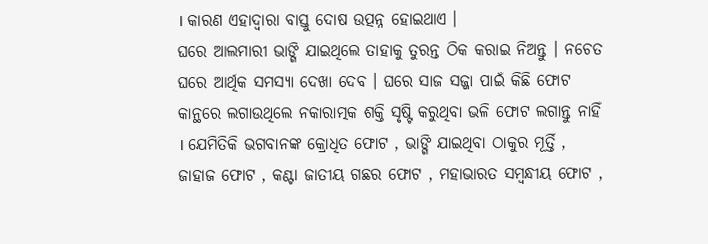। କାରଣ ଏହାଦ୍ବାରା ବାସ୍ତୁ ଦୋଷ ଉତ୍ପନ୍ନ ହୋଇଥାଏ ।
ଘରେ ଆଲମାରୀ ଭାଙ୍ଗି ଯାଇଥିଲେ ତାହାକୁ ତୁରନ୍ତ ଠିକ କରାଇ ନିଅନ୍ତୁ । ନଚେତ ଘରେ ଆର୍ଥିକ ସମସ୍ୟା ଦେଖା ଦେବ । ଘରେ ସାଜ ସଜ୍ଜା ପାଇଁ କିଛି ଫୋଟ କାନ୍ଥରେ ଲଗାଉଥିଲେ ନକାରାତ୍ମକ ଶକ୍ତି ସୃଷ୍ଟି କରୁଥିବା ଭଳି ଫୋଟ ଲଗାନ୍ତୁ ନାହିଁ । ଯେମିତିକି ଭଗବାନଙ୍କ କ୍ରୋଧିତ ଫୋଟ , ଭାଙ୍ଗି ଯାଇଥିବା ଠାକୁର ମୂର୍ତ୍ତି , ଜାହାଜ ଫୋଟ , କଣ୍ଟା ଜାତୀୟ ଗଛର ଫୋଟ , ମହାଭାରତ ସମ୍ବନ୍ଧୀୟ ଫୋଟ ,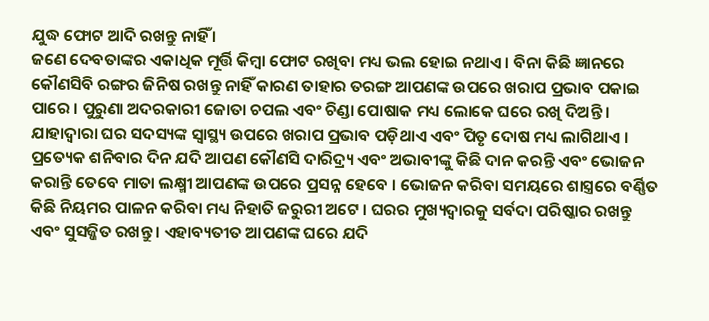ଯୁଦ୍ଧ ଫୋଟ ଆଦି ରଖନ୍ତୁ ନାହିଁ ।
ଜଣେ ଦେବତାଙ୍କର ଏକାଧିକ ମୂର୍ତ୍ତି କିମ୍ବା ଫୋଟ ରଖିବା ମଧ୍ୟ ଭଲ ହୋଇ ନଥାଏ । ବିନା କିଛି ଜ୍ଞାନରେ କୌଣସିବି ରଙ୍ଗର ଜିନିଷ ରଖନ୍ତୁ ନାହିଁ କାରଣ ତାହାର ତରଙ୍ଗ ଆପଣଙ୍କ ଉପରେ ଖରାପ ପ୍ରଭାବ ପକାଇ ପାରେ । ପୁରୁଣା ଅଦରକାରୀ ଜୋତା ଚପଲ ଏବଂ ଚିଣ୍ଡା ପୋଷାକ ମଧ୍ୟ ଲୋକେ ଘରେ ରଖି ଦିଅନ୍ତି ।
ଯାହାଦ୍ୱାରା ଘର ସଦସ୍ୟଙ୍କ ସ୍ୱାସ୍ଥ୍ୟ ଉପରେ ଖରାପ ପ୍ରଭାବ ପଡ଼ିଥାଏ ଏବଂ ପିତୃ ଦୋଷ ମଧ୍ୟ ଲାଗିଥାଏ । ପ୍ରତ୍ୟେକ ଶନିବାର ଦିନ ଯଦି ଆପଣ କୌଣସି ଦାରିଦ୍ର୍ୟ ଏବଂ ଅଭାବୀଙ୍କୁ କିଛି ଦାନ କରନ୍ତି ଏବଂ ଭୋଜନ କରାନ୍ତି ତେବେ ମାତା ଲକ୍ଷ୍ମୀ ଆପଣଙ୍କ ଉପରେ ପ୍ରସନ୍ନ ହେବେ । ଭୋଜନ କରିବା ସମୟରେ ଶାସ୍ତ୍ରରେ ବର୍ଣ୍ଣିତ କିଛି ନିୟମର ପାଳନ କରିବା ମଧ୍ୟ ନିହାତି ଜରୁରୀ ଅଟେ । ଘରର ମୁଖ୍ୟଦ୍ୱାରକୁ ସର୍ବଦା ପରିଷ୍କାର ରଖନ୍ତୁ ଏବଂ ସୁସଜ୍ଜିତ ରଖନ୍ତୁ । ଏହାବ୍ୟତୀତ ଆପଣଙ୍କ ଘରେ ଯଦି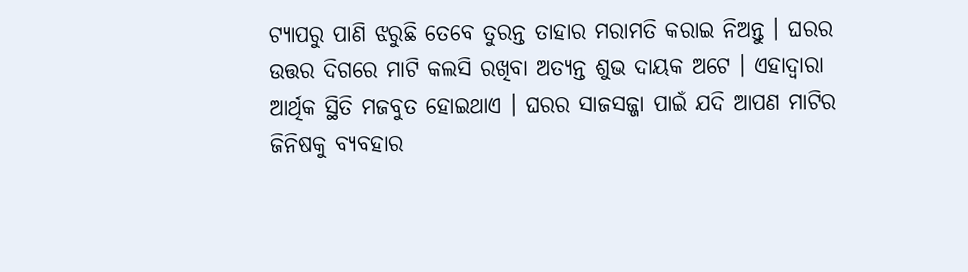ଟ୍ୟାପରୁ ପାଣି ଝରୁଛି ତେବେ ତୁରନ୍ତ ତାହାର ମରାମତି କରାଇ ନିଅନ୍ତୁ । ଘରର ଉତ୍ତର ଦିଗରେ ମାଟି କଲସି ରଖିବା ଅତ୍ୟନ୍ତ ଶୁଭ ଦାୟକ ଅଟେ । ଏହାଦ୍ବାରା ଆର୍ଥିକ ସ୍ଥିତି ମଜବୁତ ହୋଇଥାଏ । ଘରର ସାଜସଜ୍ଜା ପାଇଁ ଯଦି ଆପଣ ମାଟିର ଜିନିଷକୁ ବ୍ୟବହାର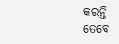କରନ୍ତି ତେବେ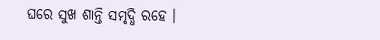ଘରେ ସୁଖ ଶାନ୍ତି ସମୃଦ୍ଧି ରହେ ।